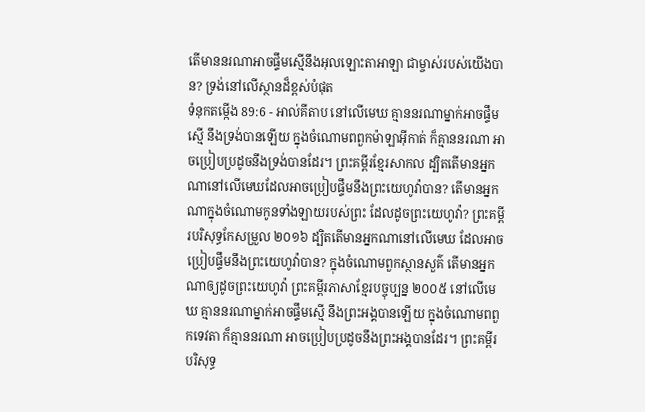តើមាននរណាអាចផ្ទឹមស្មើនឹងអុលឡោះតាអាឡា ជាម្ចាស់របស់យើងបាន? ទ្រង់នៅលើស្ថានដ៏ខ្ពស់បំផុត
ទំនុកតម្កើង 89:6 - អាល់គីតាប នៅលើមេឃ គ្មាននរណាម្នាក់អាចផ្ទឹមស្មើ នឹងទ្រង់បានឡើយ ក្នុងចំណោមពពួកម៉ាឡាអ៊ីកាត់ ក៏គ្មាននរណា អាចប្រៀបប្រដូចនឹងទ្រង់បានដែរ។ ព្រះគម្ពីរខ្មែរសាកល ដ្បិតតើមានអ្នកណានៅលើមេឃដែលអាចប្រៀបផ្ទឹមនឹងព្រះយេហូវ៉ាបាន? តើមានអ្នកណាក្នុងចំណោមកូនទាំងឡាយរបស់ព្រះ ដែលដូចព្រះយេហូវ៉ា? ព្រះគម្ពីរបរិសុទ្ធកែសម្រួល ២០១៦ ដ្បិតតើមានអ្នកណានៅលើមេឃ ដែលអាចប្រៀបផ្ទឹមនឹងព្រះយេហូវ៉ាបាន? ក្នុងចំណោមពួកស្ថានសួគ៌ តើមានអ្នកណាឲ្យដូចព្រះយេហូវ៉ា ព្រះគម្ពីរភាសាខ្មែរបច្ចុប្បន្ន ២០០៥ នៅលើមេឃ គ្មាននរណាម្នាក់អាចផ្ទឹមស្មើ នឹងព្រះអង្គបានឡើយ ក្នុងចំណោមពពួកទេវតា ក៏គ្មាននរណា អាចប្រៀបប្រដូចនឹងព្រះអង្គបានដែរ។ ព្រះគម្ពីរបរិសុទ្ធ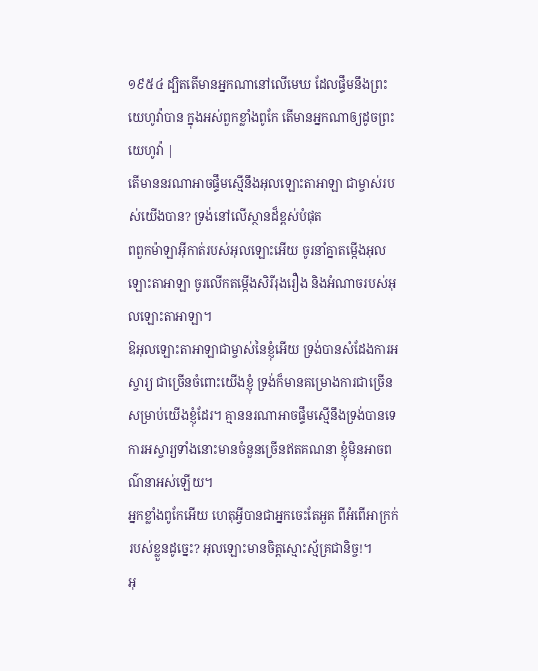១៩៥៤ ដ្បិតតើមានអ្នកណានៅលើមេឃ ដែលផ្ទឹមនឹងព្រះយេហូវ៉ាបាន ក្នុងអស់ពួកខ្លាំងពូកែ តើមានអ្នកណាឲ្យដូចព្រះយេហូវ៉ា |
តើមាននរណាអាចផ្ទឹមស្មើនឹងអុលឡោះតាអាឡា ជាម្ចាស់របស់យើងបាន? ទ្រង់នៅលើស្ថានដ៏ខ្ពស់បំផុត
ពពួកម៉ាឡាអ៊ីកាត់របស់អុលឡោះអើយ ចូរនាំគ្នាតម្កើងអុលឡោះតាអាឡា ចូរលើកតម្កើងសិរីរុងរឿង និងអំណាចរបស់អុលឡោះតាអាឡា។
ឱអុលឡោះតាអាឡាជាម្ចាស់នៃខ្ញុំអើយ ទ្រង់បានសំដែងការអស្ចារ្យ ជាច្រើនចំពោះយើងខ្ញុំ ទ្រង់ក៏មានគម្រោងការជាច្រើន សម្រាប់យើងខ្ញុំដែរ។ គ្មាននរណាអាចផ្ទឹមស្មើនឹងទ្រង់បានទេ ការអស្ចារ្យទាំងនោះមានចំនួនច្រើនឥតគណនា ខ្ញុំមិនអាចពណ៌នាអស់ឡើយ។
អ្នកខ្លាំងពូកែអើយ ហេតុអ្វីបានជាអ្នកចេះតែអួត ពីអំពើអាក្រក់របស់ខ្លួនដូច្នេះ? អុលឡោះមានចិត្តស្មោះស្ម័គ្រជានិច្ច!។
អុ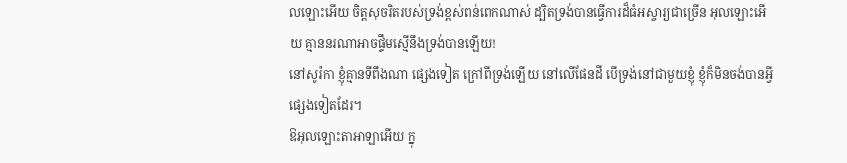លឡោះអើយ ចិត្តសុចរិតរបស់ទ្រង់ខ្ពស់ពន់ពេកណាស់ ដ្បិតទ្រង់បានធ្វើការដ៏ធំអស្ចារ្យជាច្រើន អុលឡោះអើយ គ្មាននរណាអាចផ្ទឹមស្មើនឹងទ្រង់បានឡើយ!
នៅសូរ៉កា ខ្ញុំគ្មានទីពឹងណា ផ្សេងទៀត ក្រៅពីទ្រង់ឡើយ នៅលើផែនដី បើទ្រង់នៅជាមួយខ្ញុំ ខ្ញុំក៏មិនចង់បានអ្វីផ្សេងទៀតដែរ។
ឱអុលឡោះតាអាឡាអើយ ក្នុ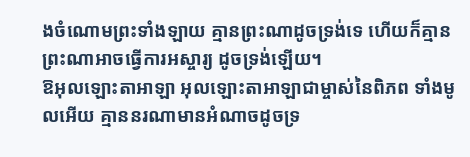ងចំណោមព្រះទាំងឡាយ គ្មានព្រះណាដូចទ្រង់ទេ ហើយក៏គ្មានព្រះណាអាចធ្វើការអស្ចារ្យ ដូចទ្រង់ឡើយ។
ឱអុលឡោះតាអាឡា អុលឡោះតាអាឡាជាម្ចាស់នៃពិភព ទាំងមូលអើយ គ្មាននរណាមានអំណាចដូចទ្រ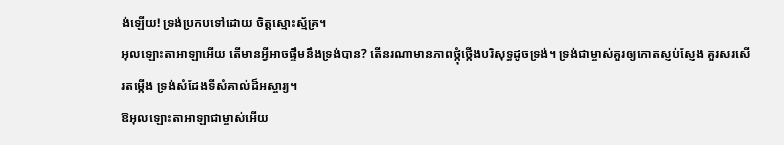ង់ឡើយ! ទ្រង់ប្រកបទៅដោយ ចិត្តស្មោះស្ម័គ្រ។
អុលឡោះតាអាឡាអើយ តើមានអ្វីអាចផ្ទឹមនឹងទ្រង់បាន? តើនរណាមានភាពថ្កុំថ្កើងបរិសុទ្ធដូចទ្រង់។ ទ្រង់ជាម្ចាស់គួរឲ្យកោតស្ញប់ស្ញែង គួរសរសើរតម្កើង ទ្រង់សំដែងទីសំគាល់ដ៏អស្ចារ្យ។
ឱអុលឡោះតាអាឡាជាម្ចាស់អើយ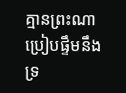គ្មានព្រះណាប្រៀបផ្ទឹមនឹង ទ្រ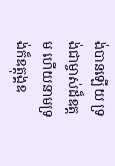ង់បានឡើយ ទ្រង់ជាម្ចាស់ដ៏ឧត្ដម ហើយនាមទ្រង់ក៏ឧត្ដុង្គឧ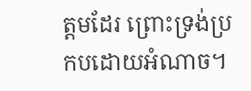ត្ដមដែរ ព្រោះទ្រង់ប្រកបដោយអំណាច។